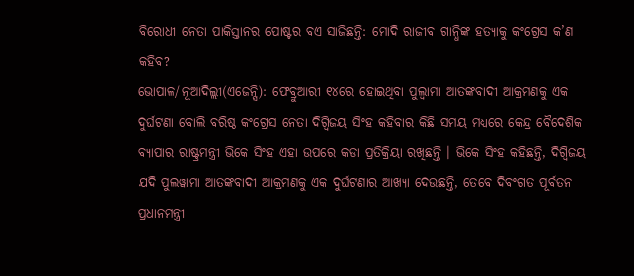ବିରୋଧୀ ନେତା ପାକିସ୍ତାନର ପୋଷ୍ଟର ବଏ ସାଜିଛନ୍ତି: ମୋଦି ରାଜୀବ ଗାନ୍ଧିଙ୍କ ହତ୍ୟାକୁ କଂଗ୍ରେସ କ’ଣ କହିବ?
ଭୋପାଳ/ନୂଆଦିଲ୍ଲୀ(ଏଜେନ୍ସି): ଫେବ୍ରୁଆରୀ ୧୪ରେ ହୋଇଥିବା ପୁଲ୍ୱାମା ଆତଙ୍କବାଦୀ ଆକ୍ରମଣକୁ ଏକ ଦୁର୍ଘଟଣା ବୋଲି ବରିଷ୍ଠ କଂଗ୍ରେସ ନେତା ଦିଗ୍ବିଜୟ ସିଂହ କହିବାର କିଛି ସମୟ ମଧ୍ୟରେ କେନ୍ଦ୍ର ବୈଦେଶିକ ବ୍ୟାପାର ରାଷ୍ଟ୍ରମନ୍ତ୍ରୀ ଭିକେ ସିଂହ ଏହା ଉପରେ କଡା ପ୍ରତିକ୍ରିୟା ରଖିଛନ୍ତି । ଭିକେ ସିଂହ କହିଛନ୍ତି, ଦିଗ୍ବିଜୟ ଯଦି ପୁଲୱାମା ଆତଙ୍କବାଦୀ ଆକ୍ରମଣକୁ ଏକ ଦୁର୍ଘଟଣାର ଆଖ୍ୟା ଦେଉଛନ୍ତି, ତେବେ ଦିବଂଗତ ପୂର୍ବତନ ପ୍ରଧାନମନ୍ତ୍ରୀ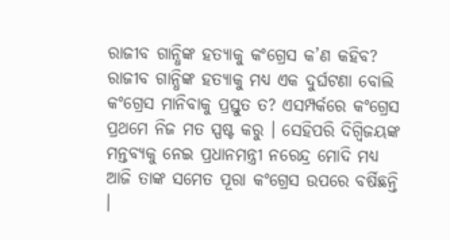ରାଜୀବ ଗାନ୍ଧିଙ୍କ ହତ୍ୟାକୁ କଂଗ୍ରେସ କ’ଣ କହିବ? ରାଜୀବ ଗାନ୍ଧିଙ୍କ ହତ୍ୟାକୁ ମଧ୍ୟ ଏକ ଦୁର୍ଘଟଣା ବୋଲି କଂଗ୍ରେସ ମାନିବାକୁ ପ୍ରସ୍ତୁତ ତ? ଏସମ୍ପର୍କରେ କଂଗ୍ରେସ ପ୍ରଥମେ ନିଜ ମତ ସ୍ପଷ୍ଟ କରୁ । ସେହିପରି ଦିଗ୍ବିଜୟଙ୍କ ମନ୍ତବ୍ୟକୁ ନେଇ ପ୍ରଧାନମନ୍ତ୍ରୀ ନରେନ୍ଦ୍ର ମୋଦି ମଧ୍ୟ ଆଜି ତାଙ୍କ ସମେତ ପୂରା କଂଗ୍ରେସ ଉପରେ ବର୍ଷିଛନ୍ତି ।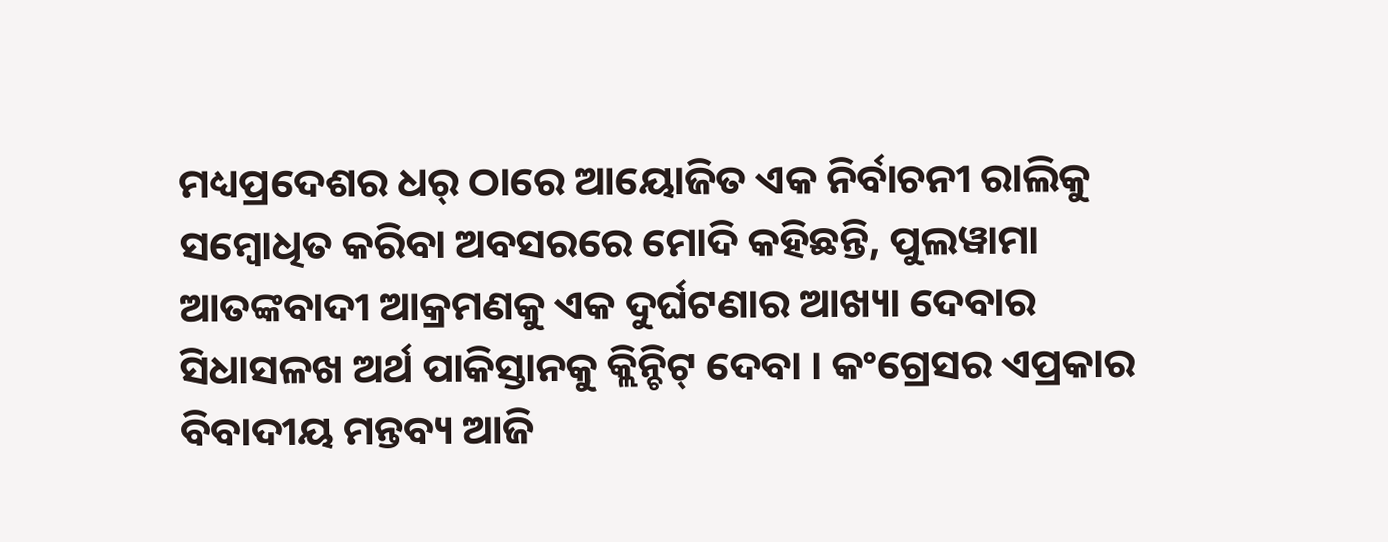ମଧ୍ୟପ୍ରଦେଶର ଧର୍ ଠାରେ ଆୟୋଜିତ ଏକ ନିର୍ବାଚନୀ ରାଲିକୁ ସମ୍ବୋଧିତ କରିବା ଅବସରରେ ମୋଦି କହିଛନ୍ତି, ପୁଲୱାମା ଆତଙ୍କବାଦୀ ଆକ୍ରମଣକୁ ଏକ ଦୁର୍ଘଟଣାର ଆଖ୍ୟା ଦେବାର ସିଧାସଳଖ ଅର୍ଥ ପାକିସ୍ତାନକୁ କ୍ଲିନ୍ଚିଟ୍ ଦେବା । କଂଗ୍ରେସର ଏପ୍ରକାର ବିବାଦୀୟ ମନ୍ତବ୍ୟ ଆଜି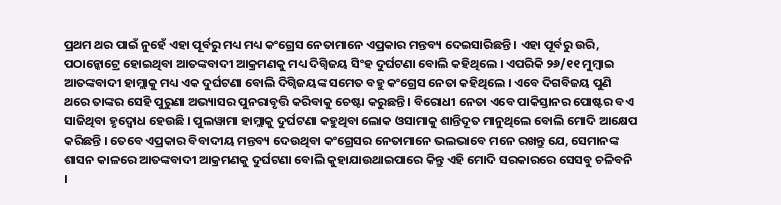ପ୍ରଥମ ଥର ପାଇଁ ନୁହେଁ ଏହା ପୂର୍ବରୁ ମଧ୍ୟ ମଧ୍ୟ କଂଗ୍ରେସ ନେତାମାନେ ଏପ୍ରକାର ମନ୍ତବ୍ୟ ଦେଇସାରିଛନ୍ତି । ଏହା ପୂର୍ବରୁ ଉରି, ପଠାନ୍କୋଟ୍ରେ ହୋଇଥିବା ଆତଙ୍କବାଦୀ ଆକ୍ରମଣକୁ ମଧ୍ୟ ଦିଗ୍ବିଜୟ ସିଂହ ଦୁର୍ଘଟଣା ବୋଲି କହିଥିଲେ । ଏପରିକି ୨୬/୧୧ ମୁମ୍ବାଇ ଆତଙ୍କବାଦୀ ହାମ୍ଲାକୁ ମଧ୍ୟ ଏକ ଦୁର୍ଘଟଣା ବୋଲି ଦିଗ୍ବିଜୟଙ୍କ ସମେତ ବହୁ କଂଗ୍ରେସ ନେତା କହିଥିଲେ । ଏବେ ଦିଗବିଜୟ ପୁଣି ଥରେ ତାଙ୍କର ସେହି ପୁରୁଣା ଅଭ୍ୟାସର ପୁନରାବୃତ୍ତି କରିବାକୁ ଚେଷ୍ଟା କରୁଛନ୍ତି । ବିରୋଧୀ ନେତା ଏବେ ପାକିସ୍ତାନର ପୋଷ୍ଟର ବଏ ସାଜିଥିବା ହୃଦ୍ବୋଧ ହେଉଛି । ପୁଲୱାମା ହାମ୍ଲାକୁ ଦୁର୍ଘଟଣା କହୁଥିବା ଲୋକ ଓସାମାକୁ ଶାନ୍ତିଦୂତ ମାନୁଥିଲେ ବୋଲି ମୋଦି ଆକ୍ଷେପ କରିଛନ୍ତି । ତେବେ ଏପ୍ରକାର ବିବାଦୀୟ ମନ୍ତବ୍ୟ ଦେଉଥିବା କଂଗ୍ରେସର ନେତାମାନେ ଭଲଭାବେ ମନେ ରଖନ୍ତୁ ଯେ, ସେମାନଙ୍କ ଶାସନ କାଳରେ ଆତଙ୍କବାଦୀ ଆକ୍ରମଣକୁ ଦୁର୍ଘଟଣା ବୋଲି କୁହାଯାଉଥାଇପାରେ କିନ୍ତୁ ଏହି ମୋଦି ସରକାରରେ ସେସବୁ ଚଳିବନି ।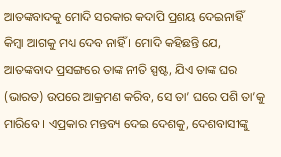ଆତଙ୍କବାଦକୁ ମୋଦି ସରକାର କଦାପି ପ୍ରଶୟ ଦେଇନାହିଁ କିମ୍ବା ଆଗକୁ ମଧ୍ୟ ଦେବ ନାହିଁ । ମୋଦି କହିଛନ୍ତି ଯେ, ଆତଙ୍କବାଦ ପ୍ରସଙ୍ଗରେ ତାଙ୍କ ନୀତି ସ୍ପଷ୍ଟ, ଯିଏ ତାଙ୍କ ଘର (ଭାରତ) ଉପରେ ଆକ୍ରମଣ କରିବ, ସେ ତା’ ଘରେ ପଶି ତା’କୁ ମାରିବେ । ଏପ୍ରକାର ମନ୍ତବ୍ୟ ଦେଇ ଦେଶକୁ, ଦେଶବାସୀଙ୍କୁ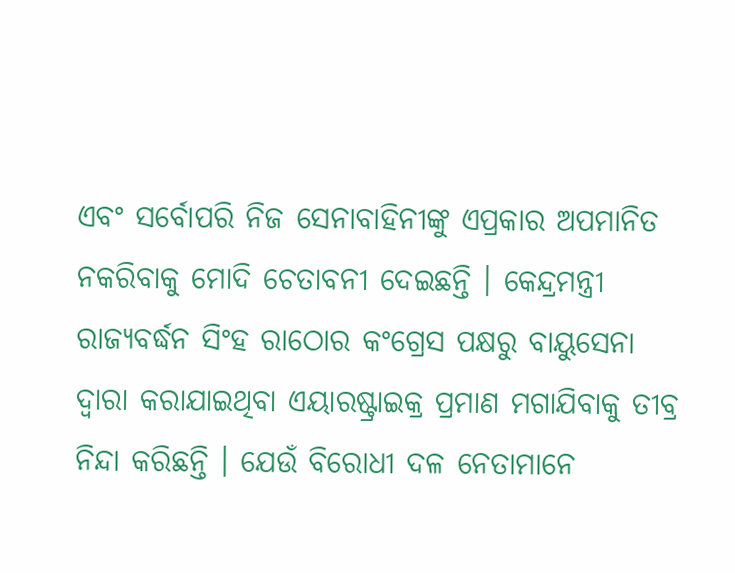ଏବଂ ସର୍ବୋପରି ନିଜ ସେନାବାହିନୀଙ୍କୁ ଏପ୍ରକାର ଅପମାନିତ ନକରିବାକୁ ମୋଦି ଚେତାବନୀ ଦେଇଛନ୍ତି । କେନ୍ଦ୍ରମନ୍ତ୍ରୀ ରାଜ୍ୟବର୍ଦ୍ଧନ ସିଂହ ରାଠୋର କଂଗ୍ରେସ ପକ୍ଷରୁ ବାୟୁସେନା ଦ୍ୱାରା କରାଯାଇଥିବା ଏୟାରଷ୍ଟ୍ରାଇକ୍ର ପ୍ରମାଣ ମଗାଯିବାକୁ ତୀବ୍ର ନିନ୍ଦା କରିଛନ୍ତି । ଯେଉଁ ବିରୋଧୀ ଦଳ ନେତାମାନେ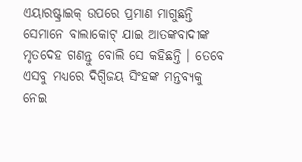ଏୟାରଷ୍ଟ୍ରାଇକ୍ ଉପରେ ପ୍ରମାଣ ମାଗୁଛନ୍ତି ସେମାନେ ବାଲାକୋଟ୍ ଯାଇ ଆତଙ୍କବାଦୀଙ୍କ ମୃତଦେହ ଗଣନ୍ତୁ ବୋଲି ସେ କହିଛନ୍ତି । ତେବେ ଏସବୁ ମଧ୍ୟରେ ଦିଗ୍ବିଜୟ ସିଂହଙ୍କ ମନ୍ତବ୍ୟକୁ ନେଇ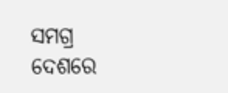ସମଗ୍ର ଦେଶରେ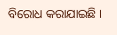ବିରୋଧ କରାଯାଇଛି ।